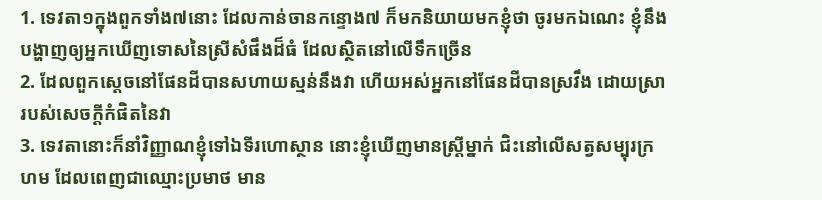1. ទេវតា១ក្នុងពួកទាំង៧នោះ ដែលកាន់ចានកន្ទោង៧ ក៏មកនិយាយមកខ្ញុំថា ចូរមកឯណេះ ខ្ញុំនឹងបង្ហាញឲ្យអ្នកឃើញទោសនៃស្រីសំផឹងដ៏ធំ ដែលស្ថិតនៅលើទឹកច្រើន
2. ដែលពួកស្តេចនៅផែនដីបានសហាយស្មន់នឹងវា ហើយអស់អ្នកនៅផែនដីបានស្រវឹង ដោយស្រារបស់សេចក្ដីកំផិតនៃវា
3. ទេវតានោះក៏នាំវិញ្ញាណខ្ញុំទៅឯទីរហោស្ថាន នោះខ្ញុំឃើញមានស្ត្រីម្នាក់ ជិះនៅលើសត្វសម្បុរក្រហម ដែលពេញជាឈ្មោះប្រមាថ មាន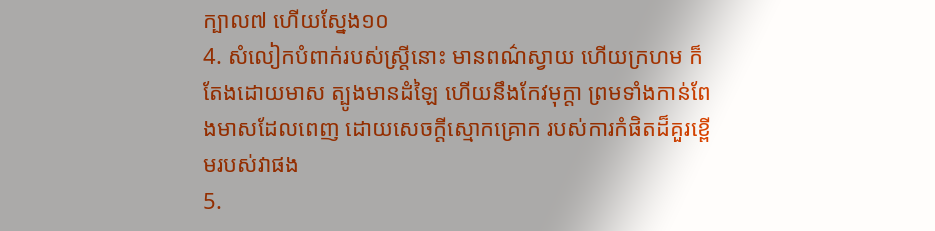ក្បាល៧ ហើយស្នែង១០
4. សំលៀកបំពាក់របស់ស្ត្រីនោះ មានពណ៌ស្វាយ ហើយក្រហម ក៏តែងដោយមាស ត្បូងមានដំឡៃ ហើយនឹងកែវមុក្តា ព្រមទាំងកាន់ពែងមាសដែលពេញ ដោយសេចក្ដីស្មោកគ្រោក របស់ការកំផិតដ៏គួរខ្ពើមរបស់វាផង
5.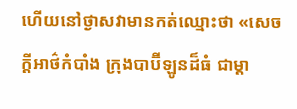ហើយនៅថ្ងាសវាមានកត់ឈ្មោះថា «សេចក្ដីអាថ៌កំបាំង ក្រុងបាប៊ីឡូនដ៏ធំ ជាម្តា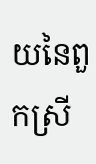យនៃពួកស្រី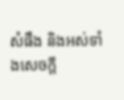សំផឹង និងអស់ទាំងសេចក្ដី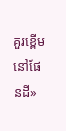គួរខ្ពើមនៅផែនដី»